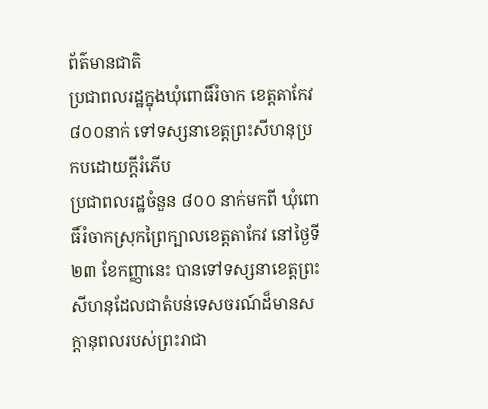ព័ត៌មានជាតិ
ប្រជាពលរដ្ឋក្នុងឃុំពោធិ៍រំចាក ខេត្តតាកែវ ៨០០នាក់ ទៅទស្សនាខេត្តព្រះសីហនុប្រកបដោយក្តីរំភើប
ប្រជាពលរដ្ឋចំនួន ៨០០ នាក់មកពី ឃុំពោធិ៍រំចាកស្រុកព្រៃក្បាលខេត្តតាកែវ នៅថ្ងៃទី២៣ ខែកញ្ញានេះ បានទៅទស្សនាខេត្តព្រះសីហនុដែលជាតំបន់ទេសចរណ៍ដ៏មានសក្តានុពលរបស់ព្រះរាជា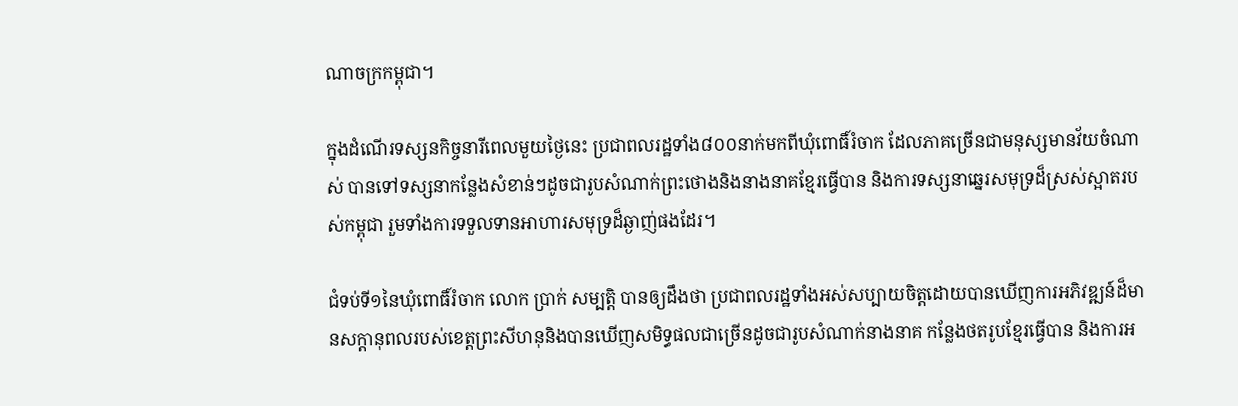ណាចក្រកម្ពុជា។

ក្នុងដំណើរទស្សនកិច្ចនារីពេលមួយថ្ងៃនេះ ប្រជាពលរដ្ឋទាំង៨០០នាក់មកពីឃុំពោធិ៍រំចាក ដែលភាគច្រើនជាមនុស្សមានវ័យចំណាស់ បានទៅទស្សនាកន្លែងសំខាន់ៗដូចជារូបសំណាក់ព្រះថោងនិងនាងនាគខ្មែរធ្វើបាន និងការទស្សនាឆ្នេរសមុទ្រដ៏ស្រស់ស្អាតរបស់កម្ពុជា រួមទាំងការទទួលទានអាហារសមុទ្រដ៏ឆ្ងាញ់ផងដែរ។

ជំទប់ទី១នៃឃុំពោធិ៍រំចាក លោក ប្រាក់ សម្បត្តិ បានឲ្យដឹងថា ប្រជាពលរដ្ឋទាំងអស់សប្បាយចិត្តដោយបានឃើញការអភិវឌ្ឍន៍ដ៏មានសក្តានុពលរបស់ខេត្តព្រះសីហនុនិងបានឃើញសមិទ្ធផលជាច្រើនដូចជារូបសំណាក់នាងនាគ កន្លែងថតរូបខ្មែរធ្វើបាន និងការអ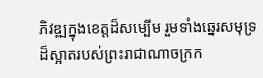ភិវឌ្ឍក្នុងខេត្តដ៏សម្បើម រួមទាំងឆ្នេរសមុទ្រដ៏ស្អាតរបស់ព្រះរាជាណាចក្រក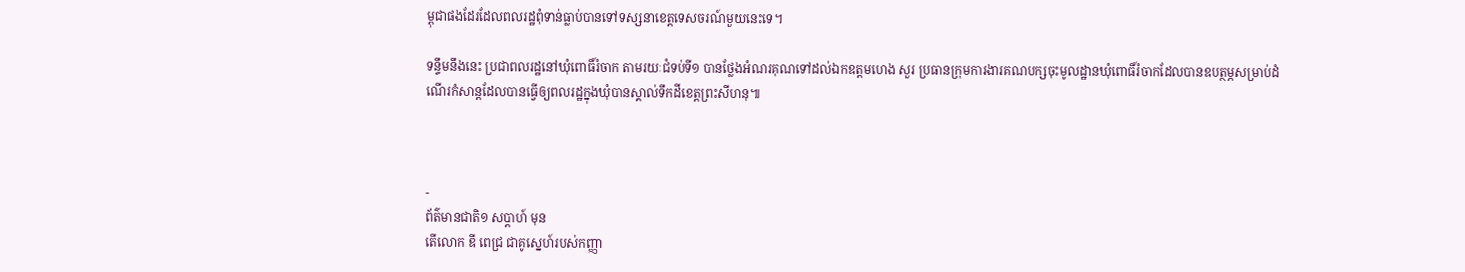ម្ពុជាផងដែរដែលពលរដ្ឋពុំទាន់ធ្លាប់បានទៅទស្សនាខេត្តទេសចរណ៍មួយនេះទេ។

ទន្ទឹមនឹងនេះ ប្រជាពលរដ្ឋនៅឃុំពោធិ៍រំចាក តាមរយៈជំទប់ទី១ បានថ្លែងអំណរគុណទៅដល់ឯកឧត្តមហេង សួរ ប្រធានក្រុមការងារគណបក្សចុះមូលដ្ឋានឃុំពោធិ៍រំចាកដែលបានឧបត្ថម្ភសម្រាប់ដំណើរកំសាន្តដែលបានធ្វើឲ្យពលរដ្ឋក្នុងឃុំបានស្គាល់ទឹកដីខេត្តព្រះសីហនុ៕



-
ព័ត៌មានជាតិ១ សប្តាហ៍ មុន
តើលោក ឌី ពេជ្រ ជាគូស្នេហ៍របស់កញ្ញា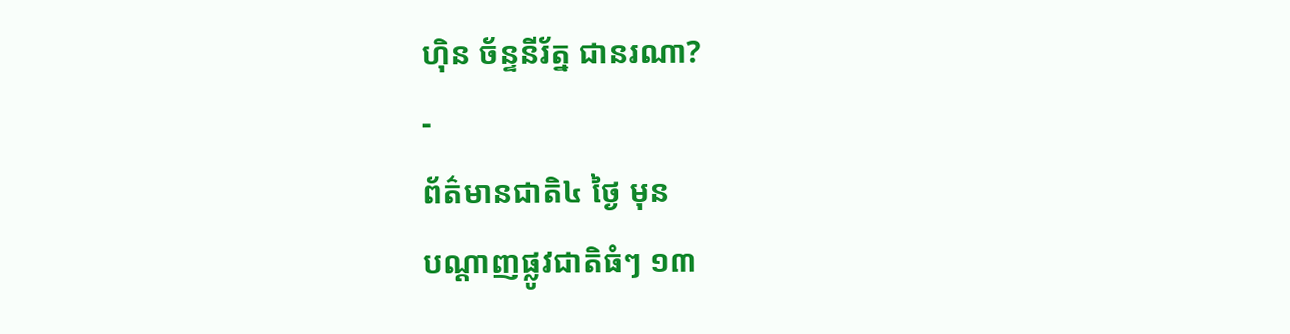ហ៊ិន ច័ន្ទនីរ័ត្ន ជានរណា?
-
ព័ត៌មានជាតិ៤ ថ្ងៃ មុន
បណ្តាញផ្លូវជាតិធំៗ ១៣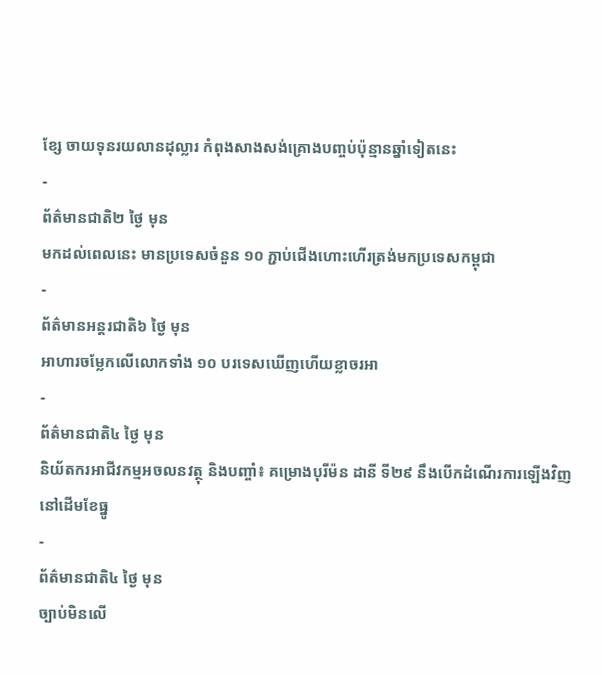ខ្សែ ចាយទុនរយលានដុល្លារ កំពុងសាងសង់គ្រោងបញ្ចប់ប៉ុន្មានឆ្នាំទៀតនេះ
-
ព័ត៌មានជាតិ២ ថ្ងៃ មុន
មកដល់ពេលនេះ មានប្រទេសចំនួន ១០ ភ្ជាប់ជើងហោះហើរត្រង់មកប្រទេសកម្ពុជា
-
ព័ត៌មានអន្ដរជាតិ៦ ថ្ងៃ មុន
អាហារចម្លែកលើលោកទាំង ១០ បរទេសឃើញហើយខ្លាចរអា
-
ព័ត៌មានជាតិ៤ ថ្ងៃ មុន
និយ័តករអាជីវកម្មអចលនវត្ថុ និងបញ្ចាំ៖ គម្រោងបុរីម៉ន ដានី ទី២៩ នឹងបើកដំណើរការឡើងវិញ នៅដើមខែធ្នូ
-
ព័ត៌មានជាតិ៤ ថ្ងៃ មុន
ច្បាប់មិនលើ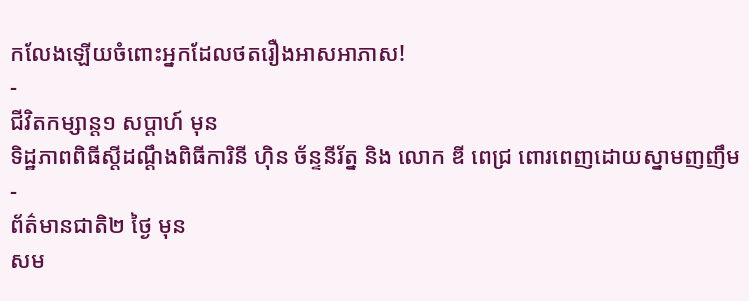កលែងឡើយចំពោះអ្នកដែលថតរឿងអាសអាភាស!
-
ជីវិតកម្សាន្ដ១ សប្តាហ៍ មុន
ទិដ្ឋភាពពិធីស្ដីដណ្ដឹងពិធីការិនី ហ៊ិន ច័ន្ទនីរ័ត្ន និង លោក ឌី ពេជ្រ ពោរពេញដោយស្នាមញញឹម
-
ព័ត៌មានជាតិ២ ថ្ងៃ មុន
សម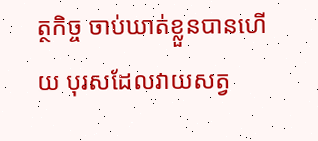ត្ថកិច្ច ចាប់ឃាត់ខ្លួនបានហើយ បុរសដែលវាយសត្វ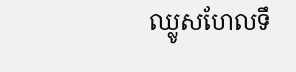ឈ្លូសហែលទឹ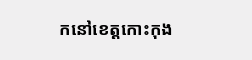កនៅខេត្តកោះកុង